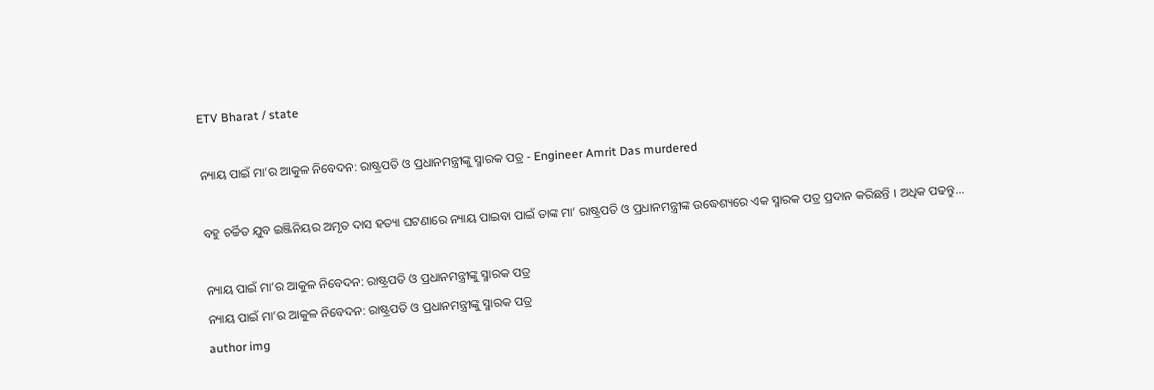ETV Bharat / state

ନ୍ୟାୟ ପାଇଁ ମା’ର ଆକୁଳ ନିବେଦନ: ରାଷ୍ଟ୍ରପତି ଓ ପ୍ରଧାନମନ୍ତ୍ରୀଙ୍କୁ ସ୍ମାରକ ପତ୍ର - Engineer Amrit Das murdered

ବହୁ ଚର୍ଚ୍ଚିତ ଯୁବ ଇଞ୍ଜିନିୟର ଅମୃତ ଦାସ ହତ୍ୟା ଘଟଣାରେ ନ୍ୟାୟ ପାଇବା ପାଇଁ ତାଙ୍କ ମା’ ରାଷ୍ଟ୍ରପତି ଓ ପ୍ରଧାନମନ୍ତ୍ରୀଙ୍କ ଉଦ୍ଧେଶ୍ୟରେ ଏକ ସ୍ମାରକ ପତ୍ର ପ୍ରଦାନ କରିଛନ୍ତି । ଅଧିକ ପଢନ୍ତୁ...

ନ୍ୟାୟ ପାଇଁ ମା’ର ଆକୁଳ ନିବେଦନ: ରାଷ୍ଟ୍ରପତି ଓ ପ୍ରଧାନମନ୍ତ୍ରୀଙ୍କୁ ସ୍ମାରକ ପତ୍ର
ନ୍ୟାୟ ପାଇଁ ମା’ର ଆକୁଳ ନିବେଦନ: ରାଷ୍ଟ୍ରପତି ଓ ପ୍ରଧାନମନ୍ତ୍ରୀଙ୍କୁ ସ୍ମାରକ ପତ୍ର
author img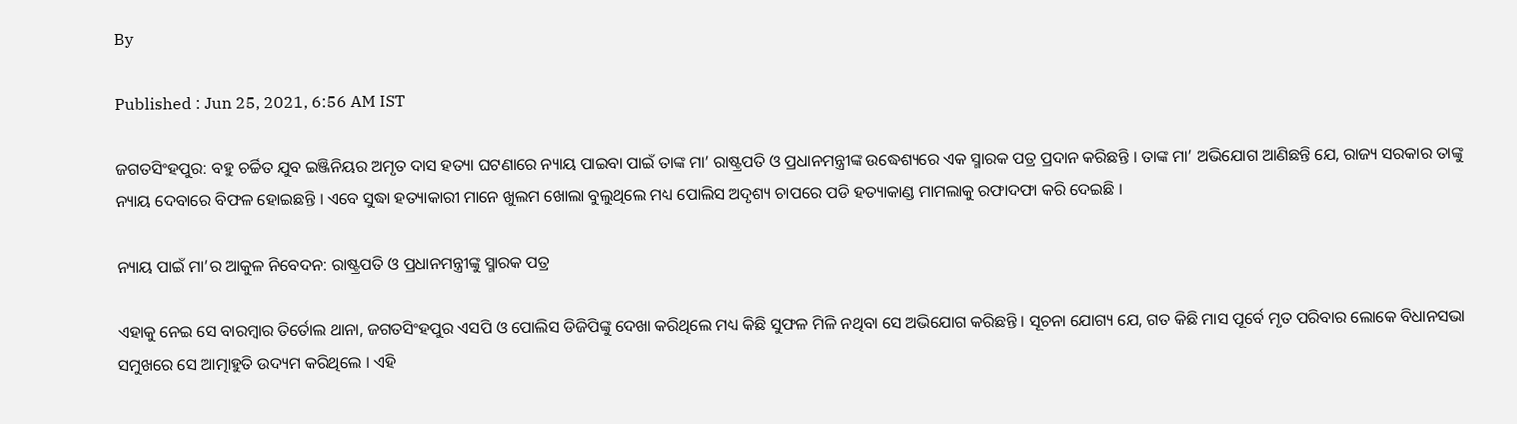By

Published : Jun 25, 2021, 6:56 AM IST

ଜଗତସିଂହପୁର: ବହୁ ଚର୍ଚ୍ଚିତ ଯୁବ ଇଞ୍ଜିନିୟର ଅମୃତ ଦାସ ହତ୍ୟା ଘଟଣାରେ ନ୍ୟାୟ ପାଇବା ପାଇଁ ତାଙ୍କ ମା’ ରାଷ୍ଟ୍ରପତି ଓ ପ୍ରଧାନମନ୍ତ୍ରୀଙ୍କ ଉଦ୍ଧେଶ୍ୟରେ ଏକ ସ୍ମାରକ ପତ୍ର ପ୍ରଦାନ କରିଛନ୍ତି । ତାଙ୍କ ମା’ ଅଭିଯୋଗ ଆଣିଛନ୍ତି ଯେ, ରାଜ୍ୟ ସରକାର ତାଙ୍କୁ ନ୍ୟାୟ ଦେବାରେ ବିଫଳ ହୋଇଛନ୍ତି । ଏବେ ସୁଦ୍ଧା ହତ୍ୟାକାରୀ ମାନେ ଖୁଲମ ଖୋଲା ବୁଲୁଥିଲେ ମଧ୍ୟ ପୋଲିସ ଅଦୃଶ୍ୟ ଚାପରେ ପଡି ହତ୍ୟାକାଣ୍ଡ ମାମଲାକୁ ରଫାଦଫା କରି ଦେଇଛି ।

ନ୍ୟାୟ ପାଇଁ ମା’ର ଆକୁଳ ନିବେଦନ: ରାଷ୍ଟ୍ରପତି ଓ ପ୍ରଧାନମନ୍ତ୍ରୀଙ୍କୁ ସ୍ମାରକ ପତ୍ର

ଏହାକୁ ନେଇ ସେ ବାରମ୍ବାର ତିର୍ତୋଲ ଥାନା, ଜଗତସିଂହପୁର ଏସପି ଓ ପୋଲିସ ଡିଜିପିଙ୍କୁ ଦେଖା କରିଥିଲେ ମଧ୍ୟ କିଛି ସୁଫଳ ମିଳି ନଥିବା ସେ ଅଭିଯୋଗ କରିଛନ୍ତି । ସୂଚନା ଯୋଗ୍ୟ ଯେ, ଗତ କିଛି ମାସ ପୂର୍ବେ ମୃତ ପରିବାର ଲୋକେ ବିଧାନସଭା ସମୁଖରେ ସେ ଆତ୍ମାହୁତି ଉଦ୍ୟମ କରିଥିଲେ । ଏହି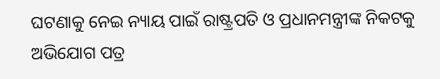ଘଟଣାକୁ ନେଇ ନ୍ୟାୟ ପାଇଁ ରାଷ୍ଟ୍ରପତି ଓ ପ୍ରଧାନମନ୍ତ୍ରୀଙ୍କ ନିକଟକୁ ଅଭିଯୋଗ ପତ୍ର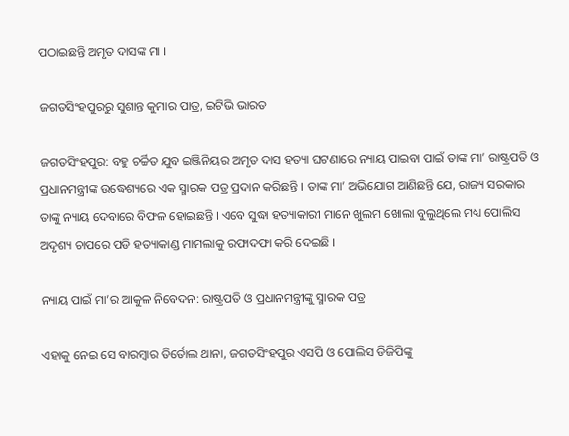ପଠାଇଛନ୍ତି ଅମୃତ ଦାସଙ୍କ ମା ।

ଜଗତସିଂହପୁରରୁ ସୁଶାନ୍ତ କୁମାର ପାତ୍ର, ଇଟିଭି ଭାରତ

ଜଗତସିଂହପୁର: ବହୁ ଚର୍ଚ୍ଚିତ ଯୁବ ଇଞ୍ଜିନିୟର ଅମୃତ ଦାସ ହତ୍ୟା ଘଟଣାରେ ନ୍ୟାୟ ପାଇବା ପାଇଁ ତାଙ୍କ ମା’ ରାଷ୍ଟ୍ରପତି ଓ ପ୍ରଧାନମନ୍ତ୍ରୀଙ୍କ ଉଦ୍ଧେଶ୍ୟରେ ଏକ ସ୍ମାରକ ପତ୍ର ପ୍ରଦାନ କରିଛନ୍ତି । ତାଙ୍କ ମା’ ଅଭିଯୋଗ ଆଣିଛନ୍ତି ଯେ, ରାଜ୍ୟ ସରକାର ତାଙ୍କୁ ନ୍ୟାୟ ଦେବାରେ ବିଫଳ ହୋଇଛନ୍ତି । ଏବେ ସୁଦ୍ଧା ହତ୍ୟାକାରୀ ମାନେ ଖୁଲମ ଖୋଲା ବୁଲୁଥିଲେ ମଧ୍ୟ ପୋଲିସ ଅଦୃଶ୍ୟ ଚାପରେ ପଡି ହତ୍ୟାକାଣ୍ଡ ମାମଲାକୁ ରଫାଦଫା କରି ଦେଇଛି ।

ନ୍ୟାୟ ପାଇଁ ମା’ର ଆକୁଳ ନିବେଦନ: ରାଷ୍ଟ୍ରପତି ଓ ପ୍ରଧାନମନ୍ତ୍ରୀଙ୍କୁ ସ୍ମାରକ ପତ୍ର

ଏହାକୁ ନେଇ ସେ ବାରମ୍ବାର ତିର୍ତୋଲ ଥାନା, ଜଗତସିଂହପୁର ଏସପି ଓ ପୋଲିସ ଡିଜିପିଙ୍କୁ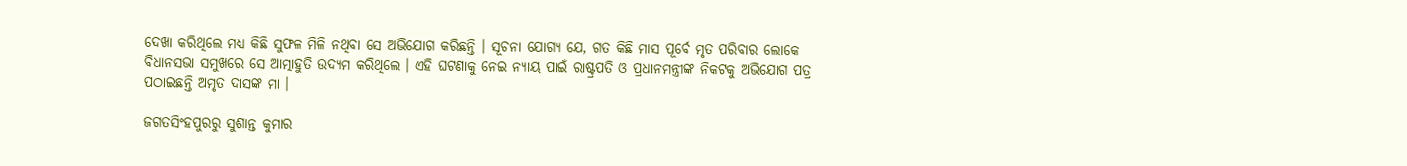ଦେଖା କରିଥିଲେ ମଧ୍ୟ କିଛି ସୁଫଳ ମିଳି ନଥିବା ସେ ଅଭିଯୋଗ କରିଛନ୍ତି । ସୂଚନା ଯୋଗ୍ୟ ଯେ, ଗତ କିଛି ମାସ ପୂର୍ବେ ମୃତ ପରିବାର ଲୋକେ ବିଧାନସଭା ସମୁଖରେ ସେ ଆତ୍ମାହୁତି ଉଦ୍ୟମ କରିଥିଲେ । ଏହି ଘଟଣାକୁ ନେଇ ନ୍ୟାୟ ପାଇଁ ରାଷ୍ଟ୍ରପତି ଓ ପ୍ରଧାନମନ୍ତ୍ରୀଙ୍କ ନିକଟକୁ ଅଭିଯୋଗ ପତ୍ର ପଠାଇଛନ୍ତି ଅମୃତ ଦାସଙ୍କ ମା ।

ଜଗତସିଂହପୁରରୁ ସୁଶାନ୍ତ କୁମାର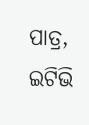ପାତ୍ର, ଇଟିଭି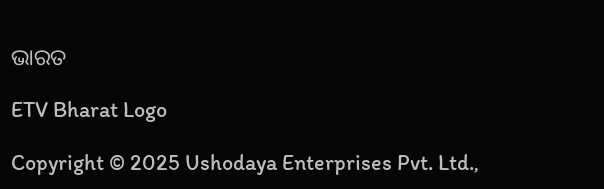ଭାରତ

ETV Bharat Logo

Copyright © 2025 Ushodaya Enterprises Pvt. Ltd.,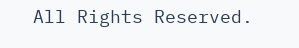All Rights Reserved.